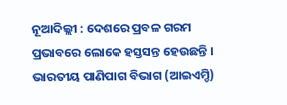ନୂଆଦିଲ୍ଲୀ : ଦେଶରେ ପ୍ରବଳ ଗରମ ପ୍ରଭାବରେ ଲୋକେ ହସ୍ତସନ୍ତ ହେଉଛନ୍ତି । ଭାରତୀୟ ପାଣିପାଗ ବିଭାଗ (ଆଇଏମ୍ଡି)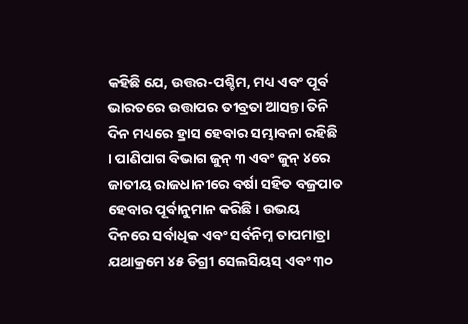କହିଛି ଯେ, ଉତ୍ତର-ପଶ୍ଚିମ, ମଧ୍ୟ ଏବଂ ପୂର୍ବ ଭାରତରେ ଉତ୍ତାପର ତୀବ୍ରତା ଆସନ୍ତା ତିନି ଦିନ ମଧ୍ୟରେ ହ୍ରାସ ହେବାର ସମ୍ଭାବନା ରହିଛି । ପାଣିପାଗ ବିଭାଗ ଜୁନ୍ ୩ ଏବଂ ଜୁନ୍ ୪ରେ ଜାତୀୟ ରାଜଧାନୀରେ ବର୍ଷା ସହିତ ବଜ୍ରପାତ ହେବାର ପୂର୍ବାନୁମାନ କରିଛି । ଉଭୟ ଦିନରେ ସର୍ବାଧିକ ଏବଂ ସର୍ବନିମ୍ନ ତାପମାତ୍ରା ଯଥାକ୍ରମେ ୪୫ ଡିଗ୍ରୀ ସେଲସିୟସ୍ ଏବଂ ୩୦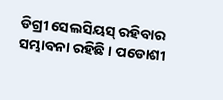ଡିଗ୍ରୀ ସେଲସିୟସ୍ ରହିବାର ସମ୍ଭାବନା ରହିଛି । ପଡୋଶୀ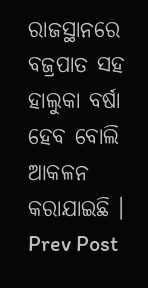ରାଜସ୍ଥାନରେ ବଜ୍ରପାତ ସହ ହାଲୁକା ବର୍ଷା ହେବ ବୋଲି ଆକଳନ କରାଯାଇଛି ।
Prev Post